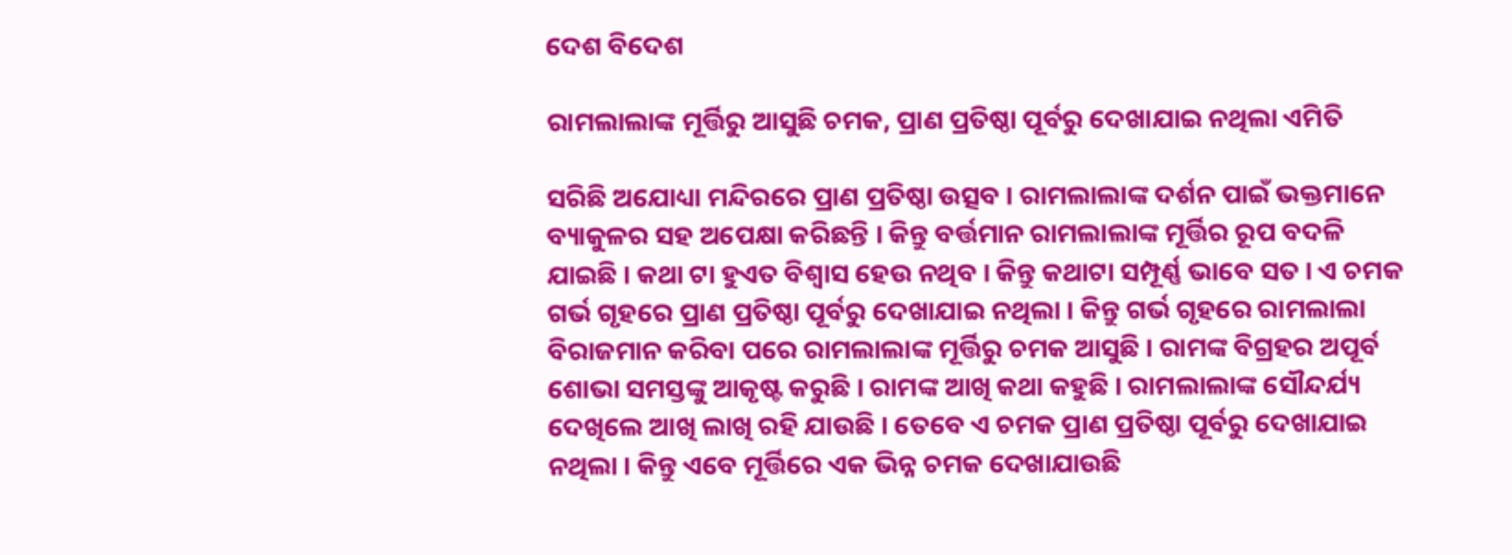ଦେଶ ବିଦେଶ

ରାମଲାଲାଙ୍କ ମୂର୍ତ୍ତିରୁ ଆସୁଛି ଚମକ, ପ୍ରାଣ ପ୍ରତିଷ୍ଠା ପୂର୍ବରୁ ଦେଖାଯାଇ ନଥିଲା ଏମିତି

ସରିଛି ଅଯୋଧ୍ୟା ମନ୍ଦିରରେ ପ୍ରାଣ ପ୍ରତିଷ୍ଠା ଉତ୍ସବ । ରାମଲାଲାଙ୍କ ଦର୍ଶନ ପାଇଁ ଭକ୍ତମାନେ ବ୍ୟାକୁଳର ସହ ଅପେକ୍ଷା କରିଛନ୍ତି । କିନ୍ତୁ ବର୍ତ୍ତମାନ ରାମଲାଲାଙ୍କ ମୂର୍ତ୍ତିର ରୂପ ବଦଳି ଯାଇଛି । କଥା ଟା ହୁଏତ ବିଶ୍ୱାସ ହେଉ ନଥିବ । କିନ୍ତୁ କଥାଟା ସମ୍ପୂର୍ଣ୍ଣ ଭାବେ ସତ । ଏ ଚମକ ଗର୍ଭ ଗୃହରେ ପ୍ରାଣ ପ୍ରତିଷ୍ଠା ପୂର୍ବରୁ ଦେଖାଯାଇ ନଥିଲା । କିନ୍ତୁ ଗର୍ଭ ଗୃହରେ ରାମଲାଲା ବିରାଜମାନ କରିବା ପରେ ରାମଲାଲାଙ୍କ ମୂର୍ତ୍ତିରୁ ଚମକ ଆସୁଛି । ରାମଙ୍କ ବିଗ୍ରହର ଅପୂର୍ବ ଶୋଭା ସମସ୍ତଙ୍କୁ ଆକୃଷ୍ଟ କରୁଛି । ରାମଙ୍କ ଆଖି କଥା କହୁଛି । ରାମଲାଲାଙ୍କ ସୌନ୍ଦର୍ଯ୍ୟ ଦେଖିଲେ ଆଖି ଲାଖି ରହି ଯାଉଛି । ତେବେ ଏ ଚମକ ପ୍ରାଣ ପ୍ରତିଷ୍ଠା ପୂର୍ବରୁ ଦେଖାଯାଇ ନଥିଲା । କିନ୍ତୁ ଏବେ ମୂର୍ତ୍ତିରେ ଏକ ଭିନ୍ନ ଚମକ ଦେଖାଯାଉଛି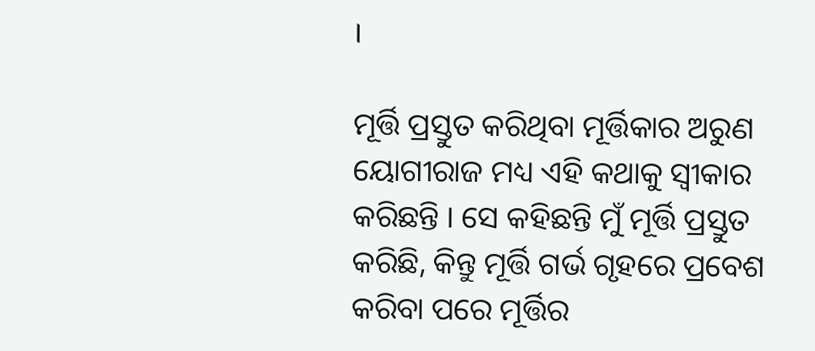।

ମୂର୍ତ୍ତି ପ୍ରସ୍ତୁତ କରିଥିବା ମୂର୍ତ୍ତିକାର ଅରୁଣ ୟୋଗୀରାଜ ମଧ୍ୟ ଏହି କଥାକୁ ସ୍ୱୀକାର କରିଛନ୍ତି । ସେ କହିଛନ୍ତି ମୁଁ ମୂର୍ତ୍ତି ପ୍ରସ୍ତୁତ କରିଛି, କିନ୍ତୁ ମୂର୍ତ୍ତି ଗର୍ଭ ଗୃହରେ ପ୍ରବେଶ କରିବା ପରେ ମୂର୍ତ୍ତିର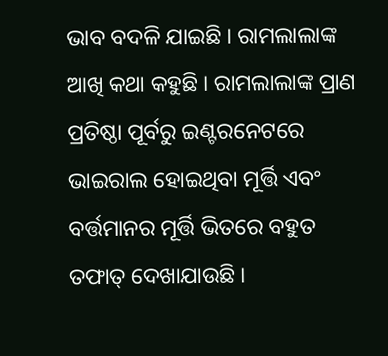ଭାବ ବଦଳି ଯାଇଛି । ରାମଲାଲାଙ୍କ ଆଖି କଥା କହୁଛି । ରାମଲାଲାଙ୍କ ପ୍ରାଣ ପ୍ରତିଷ୍ଠା ପୂର୍ବରୁ ଇଣ୍ଟରନେଟରେ ଭାଇରାଲ ହୋଇଥିବା ମୂର୍ତ୍ତି ଏବଂ ବର୍ତ୍ତମାନର ମୂର୍ତ୍ତି ଭିତରେ ବହୁତ ତଫାତ୍‌ ଦେଖାଯାଉଛି ।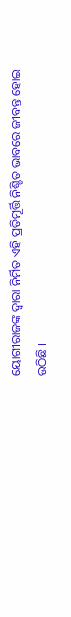ୟୋଗୀରାଜଙ୍କ ଦ୍ୱାରା ନିର୍ମିତ ଏହି ପ୍ରତିମୂର୍ତ୍ତି ନିଶ୍ଚିତ ଭାବରେ ଜୀବନ୍ତ ହୋଇ ଉଠିଛି ।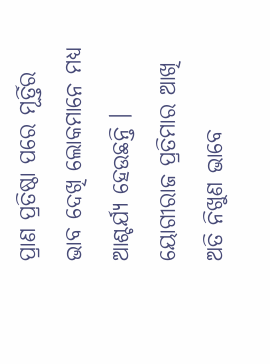ପ୍ରାଣ ପ୍ରତିଷ୍ଠା ପରେ ମୂର୍ତ୍ତିର ଭାବ ଦେଖି ଲୋକମାନେ ମଧ୍ୟ ଆଶ୍ଚର୍ଯ୍ୟ ହେଉଛନ୍ତି । ୟୋଗୀରାଜ ପ୍ରତିମାର ଆଖି ଅତି ନିଖୁଣ ଭାବେ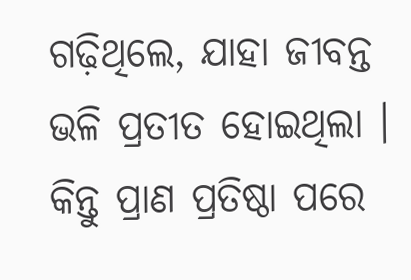ଗଢ଼ିଥିଲେ, ଯାହା ଜୀବନ୍ତ ଭଳି ପ୍ରତୀତ ହୋଇଥିଲା । କିନ୍ତୁ ପ୍ରାଣ ପ୍ରତିଷ୍ଠା ପରେ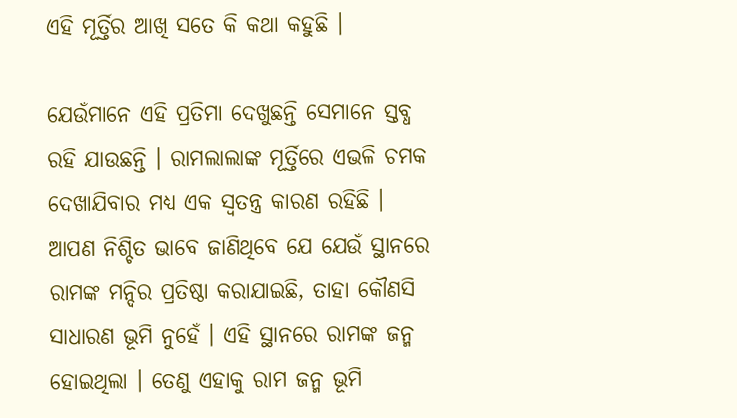ଏହି ମୂର୍ତ୍ତିର ଆଖି ସତେ କି କଥା କହୁଛି ।

ଯେଉଁମାନେ ଏହି ପ୍ରତିମା ଦେଖୁଛନ୍ତି ସେମାନେ ସ୍ତବ୍ଧ ରହି ଯାଉଛନ୍ତି । ରାମଲାଲାଙ୍କ ମୂର୍ତ୍ତିରେ ଏଭଳି ଚମକ ଦେଖାଯିବାର ମଧ୍ୟ ଏକ ସ୍ୱତନ୍ତ୍ର କାରଣ ରହିଛି । ଆପଣ ନିଶ୍ଚିତ ଭାବେ ଜାଣିଥିବେ ଯେ ଯେଉଁ ସ୍ଥାନରେ ରାମଙ୍କ ମନ୍ଦିର ପ୍ରତିଷ୍ଠା କରାଯାଇଛି, ତାହା କୌଣସି ସାଧାରଣ ଭୂମି ନୁହେଁ । ଏହି ସ୍ଥାନରେ ରାମଙ୍କ ଜନ୍ମ ହୋଇଥିଲା । ତେଣୁ ଏହାକୁ ରାମ ଜନ୍ମ ଭୂମି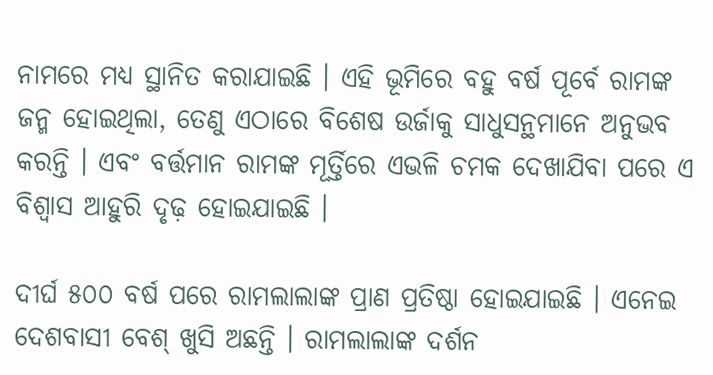ନାମରେ ମଧ୍ୟ ସ୍ଥାନିତ କରାଯାଇଛି । ଏହି ଭୂମିରେ ବହୁ ବର୍ଷ ପୂର୍ବେ ରାମଙ୍କ ଜନ୍ମ ହୋଇଥିଲା, ତେଣୁ ଏଠାରେ ବିଶେଷ ଉର୍ଜାକୁ ସାଧୁସନ୍ଥମାନେ ଅନୁଭବ କରନ୍ତି । ଏବଂ ବର୍ତ୍ତମାନ ରାମଙ୍କ ମୂର୍ତ୍ତିରେ ଏଭଳି ଚମକ ଦେଖାଯିବା ପରେ ଏ ବିଶ୍ୱାସ ଆହୁରି ଦୃଢ଼ ହୋଇଯାଇଛି ।

ଦୀର୍ଘ ୫୦୦ ବର୍ଷ ପରେ ରାମଲାଲାଙ୍କ ପ୍ରାଣ ପ୍ରତିଷ୍ଠା ହୋଇଯାଇଛି । ଏନେଇ ଦେଶବାସୀ ବେଶ୍‌ ଖୁସି ଅଛନ୍ତି । ରାମଲାଲାଙ୍କ ଦର୍ଶନ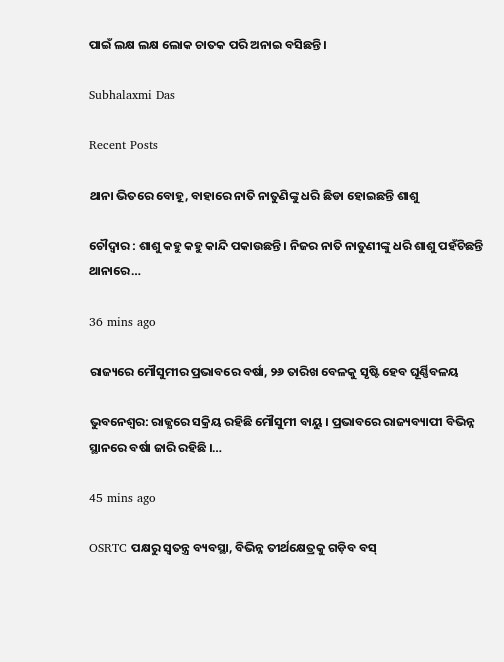ପାଇଁ ଲକ୍ଷ ଲକ୍ଷ ଲୋକ ଚାତକ ପରି ଅନାଇ ବସିଛନ୍ତି ।

Subhalaxmi Das

Recent Posts

ଥାନା ଭିତରେ ବୋହୂ, ବାହାରେ ନାତି ନାତୁଣିଙ୍କୁ ଧରି ଛିଡା ହୋଇଛନ୍ତି ଶାଶୁ

ଚୌଦ୍ୱାର : ଶାଶୁ କହୁ କହୁ କାନ୍ଦି ପକାଉଛନ୍ତି । ନିଜର ନାତି ନାତୁଣୀଙ୍କୁ ଧରି ଶାଶୁ ପହଁଚିଛନ୍ତି ଥାନାରେ…

36 mins ago

ରାଜ୍ୟରେ ମୌସୁମୀର ପ୍ରଭାବରେ ବର୍ଷା, ୨୬ ତାରିଖ ବେଳକୁ ସୃଷ୍ଟି ହେବ ଘୂର୍ଣ୍ଣିବଳୟ

ଭୁବନେଶ୍ୱର: ରାଜ୍ଯରେ ସକ୍ରିୟ ରହିଛି ମୌସୁମୀ ବାୟୁ । ପ୍ରଭାବରେ ରାଜ୍ୟବ୍ୟାପୀ ବିଭିନ୍ନ ସ୍ଥାନରେ ବର୍ଷା ଜାରି ରହିଛି ।…

45 mins ago

OSRTC ପକ୍ଷରୁ ସ୍ୱତନ୍ତ୍ର ବ୍ୟବସ୍ଥା, ବିଭିନ୍ନ ତୀର୍ଥକ୍ଷେତ୍ରକୁ ଗଡ଼ିବ ବସ୍‌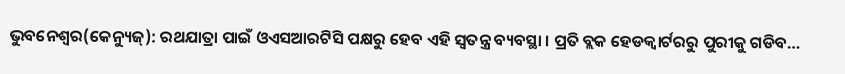ଭୁବନେଶ୍ୱର(କେନ୍ୟୁଜ୍‌): ରଥଯାତ୍ରା ପାଇଁ ଓଏସଆରଟିସି ପକ୍ଷରୁ ହେବ ଏହି ସ୍ୱତନ୍ତ୍ର ବ୍ୟବସ୍ଥା । ପ୍ରତି ବ୍ଲକ ହେଡକ୍ୱାର୍ଟରରୁ ପୁରୀକୁ ଗଡିବ…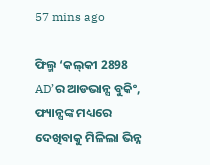57 mins ago

ଫିଲ୍ମ ‘କଲ୍‌କୀ 2898 AD’ର ଆଡଭାନ୍ସ ବୁକିଂ, ଫ୍ୟାନ୍ସଙ୍କ ମଧ୍ୟରେ ଦେଖିବାକୁ ମିଳିଲା ଭିନ୍ନ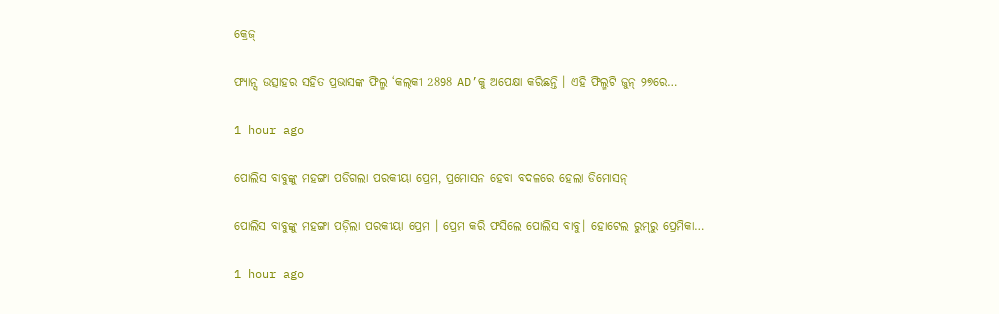କ୍ରେଜ୍

ଫ୍ୟାନ୍ସ ଉତ୍ସାହର ସହିତ ପ୍ରଭାସଙ୍କ ଫିଲ୍ମ ‘କଲ୍‌କୀ 2898 AD’କୁ ଅପେକ୍ଷା କରିଛନ୍ତି । ଏହି ଫିଲ୍ମଟି ଜୁନ୍ ୨୭ରେ…

1 hour ago

ପୋଲିସ ବାବୁଙ୍କୁ ମହଙ୍ଗା ପଡିଗଲା ପରକୀୟା ପ୍ରେମ, ପ୍ରମୋସନ ହେବା ବଦଳରେ ହେଲା ଡିମୋସନ୍‌

ପୋଲିସ ବାବୁଙ୍କୁ ମହଙ୍ଗା ପଡ଼ିଲା ପରକୀୟା ପ୍ରେମ । ପ୍ରେମ କରି ଫସିଲେ ପୋଲିସ ବାବୁ। ହୋଟେଲ ରୁମ୍‌ରୁ ପ୍ରେମିକା…

1 hour ago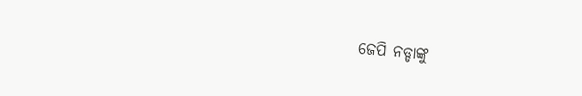ଜେପି ନଡ୍ଡାଙ୍କୁ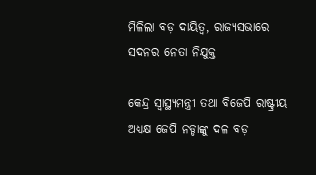ମିଳିଲା ବଡ଼ ଦାୟିତ୍ୱ, ରାଜ୍ୟସଭାରେ ସଦନର ନେତା ନିଯୁକ୍ତ

କେନ୍ଦ୍ର ସ୍ୱାସ୍ଥ୍ୟମନ୍ତ୍ରୀ ତଥା ବିଜେପି ରାଷ୍ଟ୍ରୀୟ ଅଧ୍ୟକ୍ଷ ଜେପି ନଡ୍ଡାଙ୍କୁ ଦଳ ବଡ଼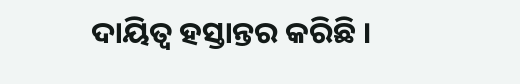ଦାୟିତ୍ୱ ହସ୍ତାନ୍ତର କରିଛି ।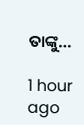ତାଙ୍କୁ…

1 hour ago